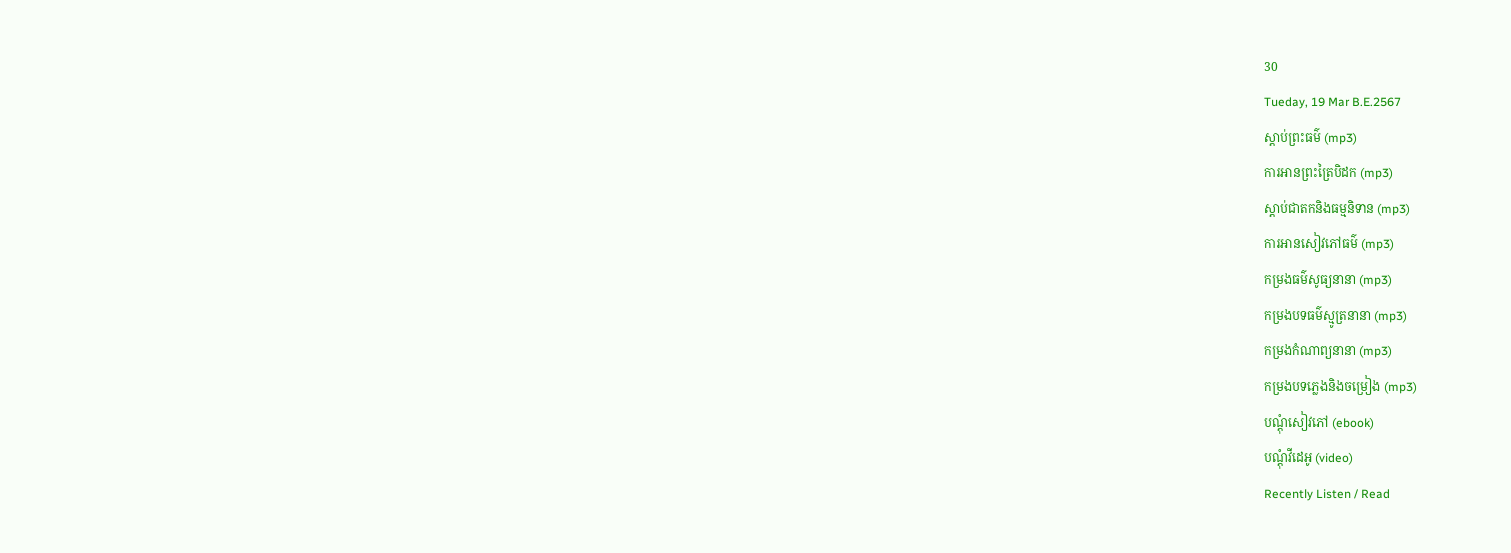30
Tueday, 19 Mar B.E.2567
ស្តាប់ព្រះធម៌ (mp3)
ការអានព្រះត្រៃបិដក (mp3)
ស្តាប់ជាតកនិងធម្មនិទាន (mp3)
ការអានសៀវភៅធម៌ (mp3)
កម្រងធម៌សូធ្យនានា (mp3)
កម្រងបទធម៌ស្មូត្រនានា (mp3)
កម្រងកំណាព្យនានា (mp3)
កម្រងបទភ្លេងនិងចម្រៀង (mp3)
បណ្តុំសៀវភៅ (ebook)
បណ្តុំវីដេអូ (video)
Recently Listen / Read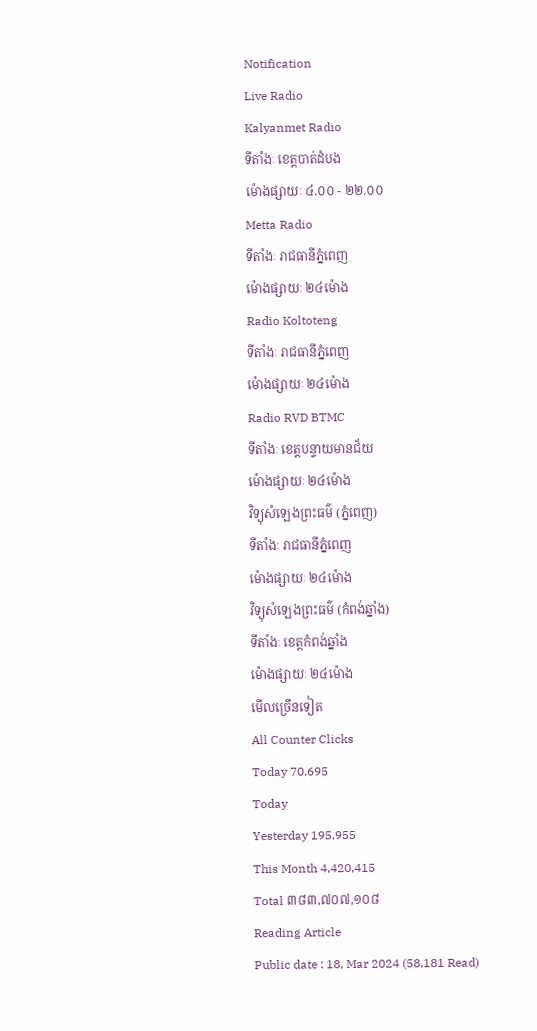Notification
Live Radio
Kalyanmet Radio
ទីតាំងៈ ខេត្តបាត់ដំបង
ម៉ោងផ្សាយៈ ៤.០០ - ២២.០០
Metta Radio
ទីតាំងៈ រាជធានីភ្នំពេញ
ម៉ោងផ្សាយៈ ២៤ម៉ោង
Radio Koltoteng
ទីតាំងៈ រាជធានីភ្នំពេញ
ម៉ោងផ្សាយៈ ២៤ម៉ោង
Radio RVD BTMC
ទីតាំងៈ ខេត្តបន្ទាយមានជ័យ
ម៉ោងផ្សាយៈ ២៤ម៉ោង
វិទ្យុសំឡេងព្រះធម៌ (ភ្នំពេញ)
ទីតាំងៈ រាជធានីភ្នំពេញ
ម៉ោងផ្សាយៈ ២៤ម៉ោង
វិទ្យុសំឡេងព្រះធម៌ (កំពង់ឆ្នាំង)
ទីតាំងៈ ខេត្តកំពង់ឆ្នាំង
ម៉ោងផ្សាយៈ ២៤ម៉ោង
មើលច្រើនទៀត
All Counter Clicks
Today 70,695
Today
Yesterday 195,955
This Month 4,420,415
Total ៣៨៣,៧០៧,១០៨
Reading Article
Public date : 18, Mar 2024 (58,181 Read)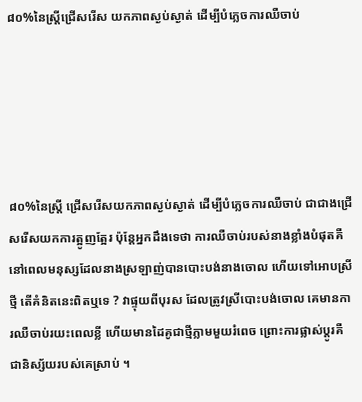៨០%នៃស្ត្រីជ្រើសរើស យកភាពស្ងប់ស្ងាត់ ដើម្បីបំភ្លេចការឈឺចាប់





៨០%នៃស្ត្រី ជ្រើសរើសយកភាពស្ងប់ស្ងាត់ ដើម្បីបំភ្លេចការឈឺចាប់ ជាជាងជ្រើសរើសយកការត្អូញត្អែរ ប៉ុន្តែអ្នកដឹងទេថា ការឈឺចាប់របស់នាងខ្លាំងបំផុតគឺនៅពេលមនុស្សដែលនាងស្រឡាញ់បានបោះបង់នាងចោល ហើយទៅអោបស្រីថ្មី តើគំនិតនេះពិតឬទេ ? វាផ្ទុយពីបុរស ដែលត្រូវស្រីបោះបង់ចោល គេមានការឈឺចាប់រយះពេលខ្លី ហើយមានដៃគូជាថ្មីភ្លាមមួយរំពេច ព្រោះការផ្លាស់ប្តូរគឺជានិស្ស័យរបស់គេស្រាប់ ។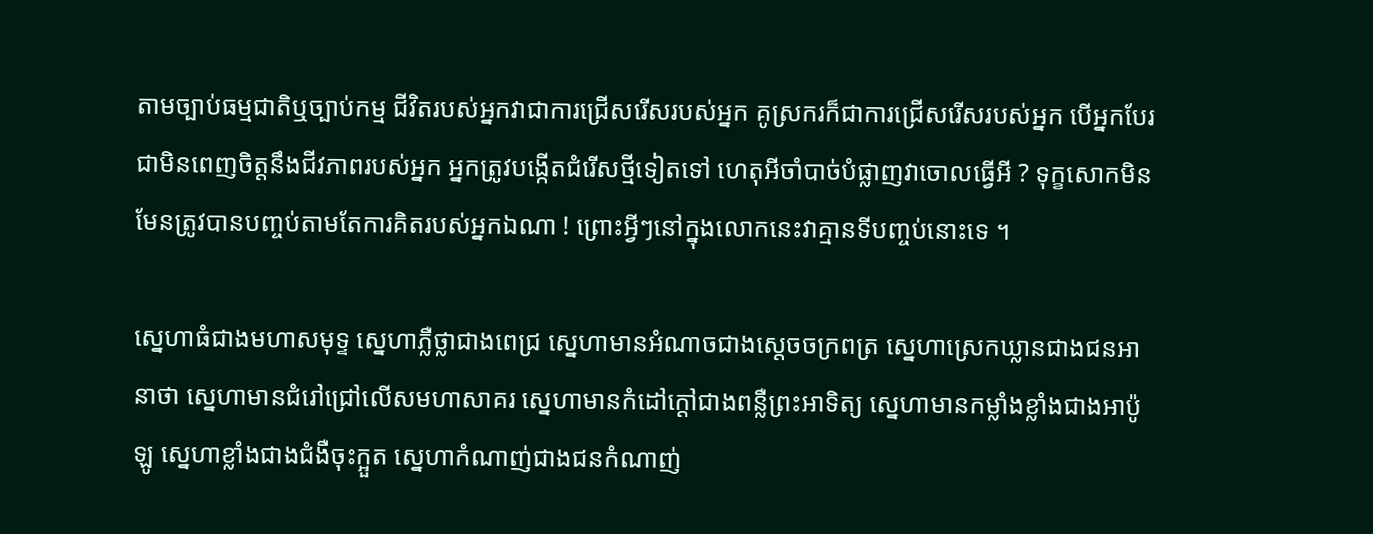តាមច្បាប់ធម្មជាតិឬច្បាប់កម្ម ជីវិតរបស់អ្នកវាជាការជ្រើសរើសរបស់អ្នក គូស្រករក៏ជាការជ្រើសរើសរបស់អ្នក បើអ្នកបែរជាមិនពេញចិត្តនឹងជីវភាពរបស់អ្នក អ្នកត្រូវបង្កើតជំរើសថ្មីទៀតទៅ ហេតុអីចាំបាច់បំផ្លាញវាចោលធ្វើអី ? ទុក្ខសោកមិនមែនត្រូវបានបញ្ចប់តាមតែការគិតរបស់អ្នកឯណា ! ព្រោះអ្វីៗនៅក្នុងលោកនេះវាគ្មានទីបញ្ចប់នោះទេ ។

ស្នេហាធំជាងមហាសមុទ្ទ ស្នេហាភ្លឺថ្លាជាងពេជ្រ ស្នេហាមានអំណាចជាងស្តេចចក្រពត្រ ស្នេហាស្រេកឃ្លានជាងជនអានាថា ស្នេហាមានជំរៅជ្រៅលើសមហាសាគរ ស្នេហាមានកំដៅក្តៅជាងពន្លឺព្រះអាទិត្យ ស្នេហាមានកម្លាំងខ្លាំងជាងអាប៉ូឡូ ស្នេហាខ្លាំងជាងជំងឺចុះក្អួត ស្នេហាកំណាញ់ជាងជនកំណាញ់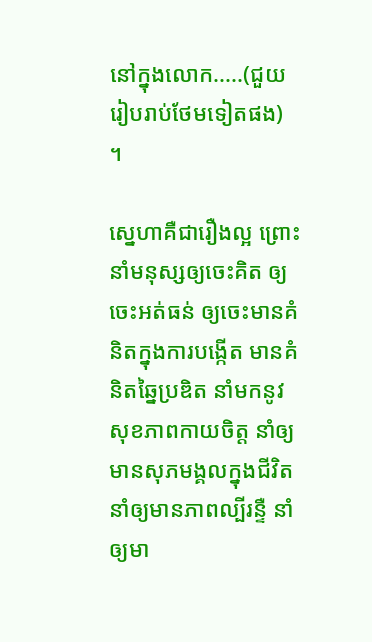នៅក្នុងលោក.....(ជួយរៀបរាប់ថែមទៀតផង) ។

ស្នេហាគឺជារឿងល្អ ព្រោះនាំមនុស្សឲ្យចេះគិត ឲ្យចេះអត់ធន់ ឲ្យចេះមានគំនិតក្នុងការបង្កើត មានគំនិតឆ្នៃប្រឌិត នាំមកនូវសុខភាពកាយចិត្ត នាំឲ្យមានសុភមង្គលក្នុងជីវិត នាំឲ្យមានភាពល្បីរន្ទឺ នាំឲ្យមា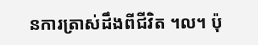នការត្រាស់ដឹងពីជីវិត ។ល។ ប៉ុ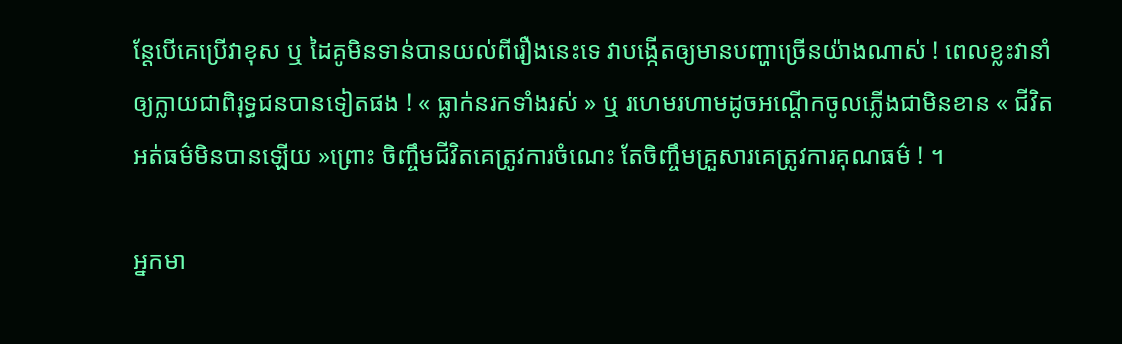ន្តែបើគេប្រើវាខុស ឬ ដៃគូមិនទាន់បានយល់ពីរឿងនេះទេ វាបង្កើតឲ្យមានបញ្ហាច្រើនយ៉ាងណាស់ ! ពេលខ្លះវានាំឲ្យក្លាយជាពិរុទ្ធជនបានទៀតផង ! « ធ្លាក់នរកទាំងរស់ » ឬ រហេមរហាមដូចអណ្តើកចូលភ្លើងជាមិនខាន « ជីវិតអត់ធម៌មិនបានឡើយ »ព្រោះ ចិញ្ចឹមជីវិតគេត្រូវការចំណេះ តែចិញ្ចឹមគ្រួសារគេត្រូវការគុណធម៌ ! ។

អ្នកមា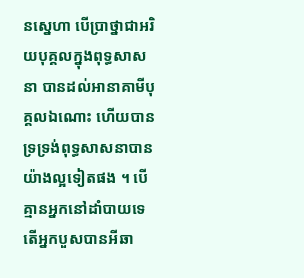នស្នេហា បើប្រាថ្នាជាអរិយបុគ្គលក្នុងពុទ្ធសាសនា បានដល់អានាគាមីបុគ្គលឯណោះ ហើយបានទ្រទ្រង់ពុទ្ធសាសនាបានយ៉ាងល្អទៀតផង ។ បើគ្មានអ្នកនៅដាំបាយទេ តើអ្នកបួសបានអីឆា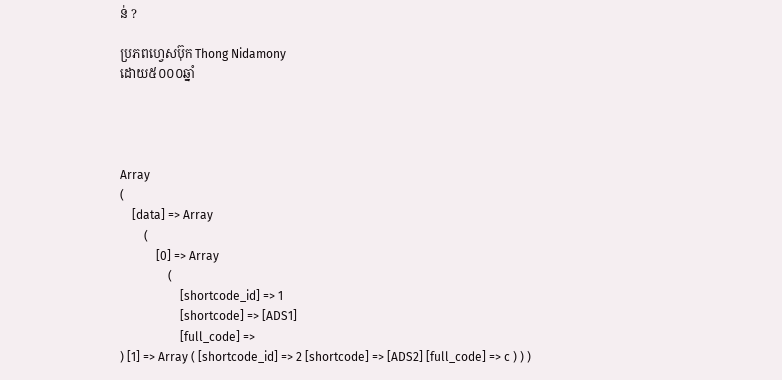ន់ ?

ប្រភពហ្វេសប៊ុក Thong Nidamony
ដោយ៥០០០ឆ្នាំ




Array
(
    [data] => Array
        (
            [0] => Array
                (
                    [shortcode_id] => 1
                    [shortcode] => [ADS1]
                    [full_code] =>
) [1] => Array ( [shortcode_id] => 2 [shortcode] => [ADS2] [full_code] => c ) ) )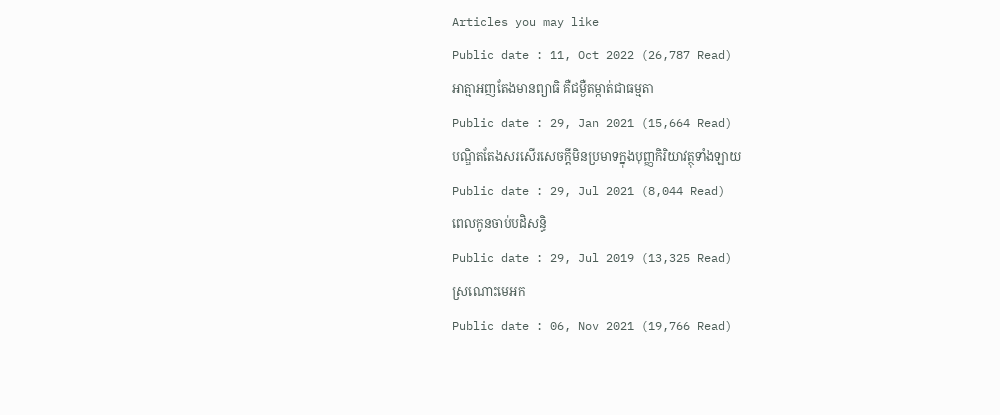Articles you may like
Public date : 11, Oct 2022 (26,787 Read)
អាត្មាអញតែងមានព្យាធិ គឺជម្ងឺតម្កាត់ជាធម្មតា
Public date : 29, Jan 2021 (15,664 Read)
បណ្ឌិតតែងសរសើរសេចក្ដីមិនប្រមាទក្នុងបុញ្ញកិរិយាវត្ថុទាំងឡាយ
Public date : 29, Jul 2021 (8,044 Read)
ពេលកូនចាប់បដិសន្ធិ
Public date : 29, Jul 2019 (13,325 Read)
ស្រណោះមេអក
Public date : 06, Nov 2021 (19,766 Read)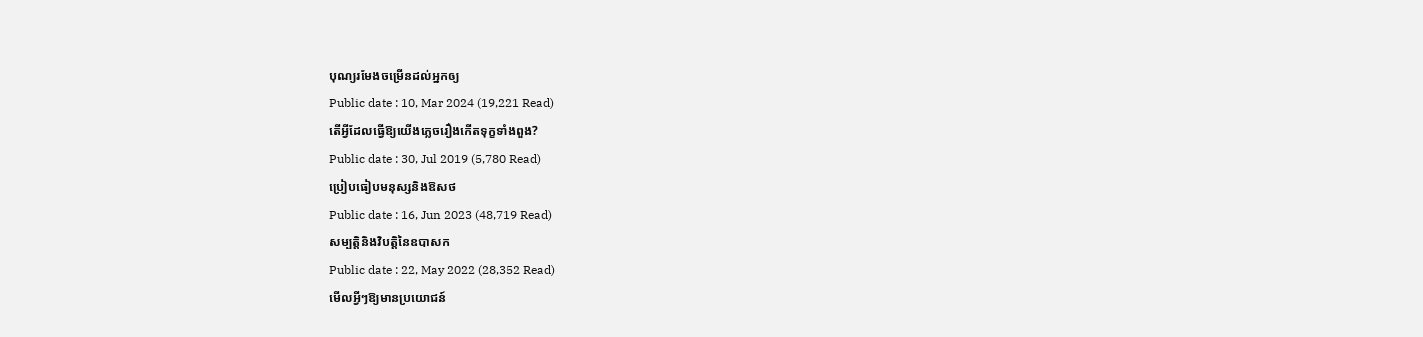បុណ្យរមែងចម្រើនដល់អ្នកឲ្យ
Public date : 10, Mar 2024 (19,221 Read)
តើអ្វីដែលធ្វើឱ្យយើងភ្លេចរឿងកើតទុក្ខទាំងពួង?
Public date : 30, Jul 2019 (5,780 Read)
ប្រៀបធៀបមនុស្សនិងឱសថ
Public date : 16, Jun 2023 (48,719 Read)
សម្បត្តិនិងវិបត្តិនៃឧបាសក
Public date : 22, May 2022 (28,352 Read)
មើលអ្វីៗឱ្យមានប្រយោជន៍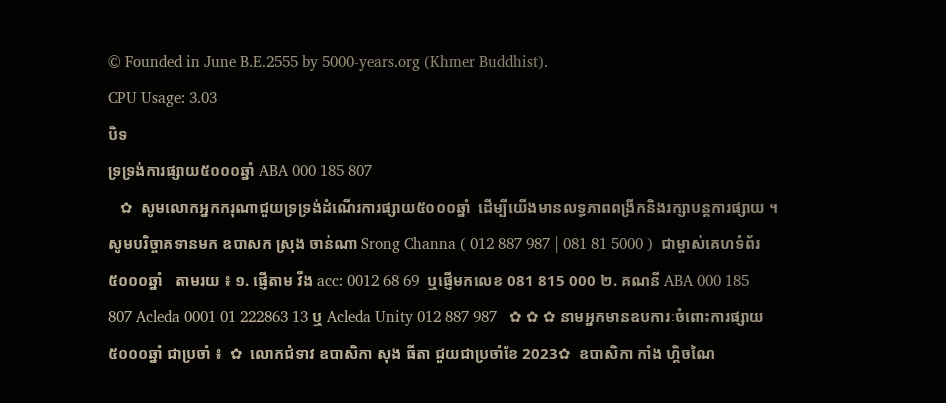© Founded in June B.E.2555 by 5000-years.org (Khmer Buddhist).
CPU Usage: 3.03
បិទ
ទ្រទ្រង់ការផ្សាយ៥០០០ឆ្នាំ ABA 000 185 807
   ✿  សូមលោកអ្នកករុណាជួយទ្រទ្រង់ដំណើរការផ្សាយ៥០០០ឆ្នាំ  ដើម្បីយើងមានលទ្ធភាពពង្រីកនិងរក្សាបន្តការផ្សាយ ។  សូមបរិច្ចាគទានមក ឧបាសក ស្រុង ចាន់ណា Srong Channa ( 012 887 987 | 081 81 5000 )  ជាម្ចាស់គេហទំព័រ៥០០០ឆ្នាំ   តាមរយ ៖ ១. ផ្ញើតាម វីង acc: 0012 68 69  ឬផ្ញើមកលេខ 081 815 000 ២. គណនី ABA 000 185 807 Acleda 0001 01 222863 13 ឬ Acleda Unity 012 887 987   ✿ ✿ ✿ នាមអ្នកមានឧបការៈចំពោះការផ្សាយ៥០០០ឆ្នាំ ជាប្រចាំ ៖  ✿  លោកជំទាវ ឧបាសិកា សុង ធីតា ជួយជាប្រចាំខែ 2023✿  ឧបាសិកា កាំង ហ្គិចណៃ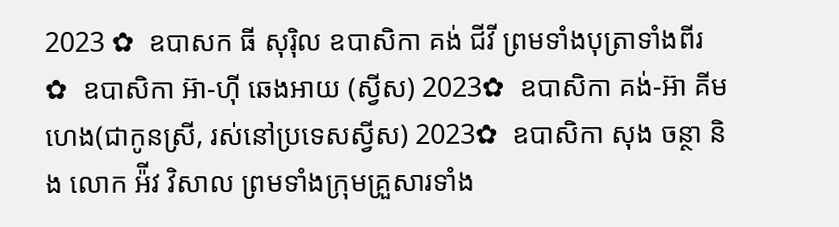2023 ✿  ឧបាសក ធី សុរ៉ិល ឧបាសិកា គង់ ជីវី ព្រមទាំងបុត្រាទាំងពីរ ✿  ឧបាសិកា អ៊ា-ហុី ឆេងអាយ (ស្វីស) 2023✿  ឧបាសិកា គង់-អ៊ា គីមហេង(ជាកូនស្រី, រស់នៅប្រទេសស្វីស) 2023✿  ឧបាសិកា សុង ចន្ថា និង លោក អ៉ីវ វិសាល ព្រមទាំងក្រុមគ្រួសារទាំង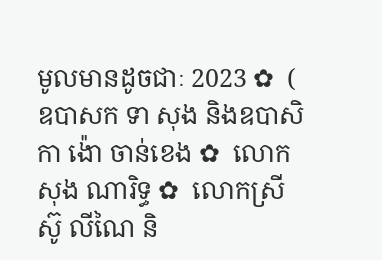មូលមានដូចជាៈ 2023 ✿  ( ឧបាសក ទា សុង និងឧបាសិកា ង៉ោ ចាន់ខេង ✿  លោក សុង ណារិទ្ធ ✿  លោកស្រី ស៊ូ លីណៃ និ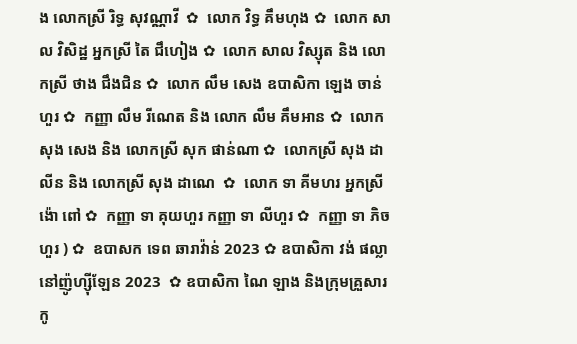ង លោកស្រី រិទ្ធ សុវណ្ណាវី  ✿  លោក វិទ្ធ គឹមហុង ✿  លោក សាល វិសិដ្ឋ អ្នកស្រី តៃ ជឹហៀង ✿  លោក សាល វិស្សុត និង លោកស្រី ថាង ជឹងជិន ✿  លោក លឹម សេង ឧបាសិកា ឡេង ចាន់ហួរ ✿  កញ្ញា លឹម រីណេត និង លោក លឹម គឹមអាន ✿  លោក សុង សេង និង លោកស្រី សុក ផាន់ណា ✿  លោកស្រី សុង ដាលីន និង លោកស្រី សុង ដាណេ  ✿  លោក ទា គីមហរ អ្នកស្រី ង៉ោ ពៅ ✿  កញ្ញា ទា គុយហួរ កញ្ញា ទា លីហួរ ✿  កញ្ញា ទា ភិចហួរ ) ✿  ឧបាសក ទេព ឆារាវ៉ាន់ 2023 ✿ ឧបាសិកា វង់ ផល្លា នៅញ៉ូហ្ស៊ីឡែន 2023  ✿ ឧបាសិកា ណៃ ឡាង និងក្រុមគ្រួសារកូ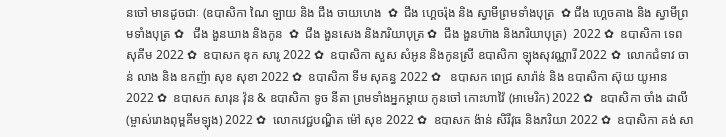នចៅ មានដូចជាៈ (ឧបាសិកា ណៃ ឡាយ និង ជឹង ចាយហេង  ✿  ជឹង ហ្គេចរ៉ុង និង ស្វាមីព្រមទាំងបុត្រ  ✿ ជឹង ហ្គេចគាង និង ស្វាមីព្រមទាំងបុត្រ ✿   ជឹង ងួនឃាង និងកូន  ✿  ជឹង ងួនសេង និងភរិយាបុត្រ ✿  ជឹង ងួនហ៊ាង និងភរិយាបុត្រ)  2022 ✿  ឧបាសិកា ទេព សុគីម 2022 ✿  ឧបាសក ឌុក សារូ 2022 ✿  ឧបាសិកា សួស សំអូន និងកូនស្រី ឧបាសិកា ឡុងសុវណ្ណារី 2022 ✿  លោកជំទាវ ចាន់ លាង និង ឧកញ៉ា សុខ សុខា 2022 ✿  ឧបាសិកា ទីម សុគន្ធ 2022 ✿   ឧបាសក ពេជ្រ សារ៉ាន់ និង ឧបាសិកា ស៊ុយ យូអាន 2022 ✿  ឧបាសក សារុន វ៉ុន & ឧបាសិកា ទូច នីតា ព្រមទាំងអ្នកម្តាយ កូនចៅ កោះហាវ៉ៃ (អាមេរិក) 2022 ✿  ឧបាសិកា ចាំង ដាលី (ម្ចាស់រោងពុម្ពគីមឡុង) 2022 ✿  លោកវេជ្ជបណ្ឌិត ម៉ៅ សុខ 2022 ✿  ឧបាសក ង៉ាន់ សិរីវុធ និងភរិយា 2022 ✿  ឧបាសិកា គង់ សា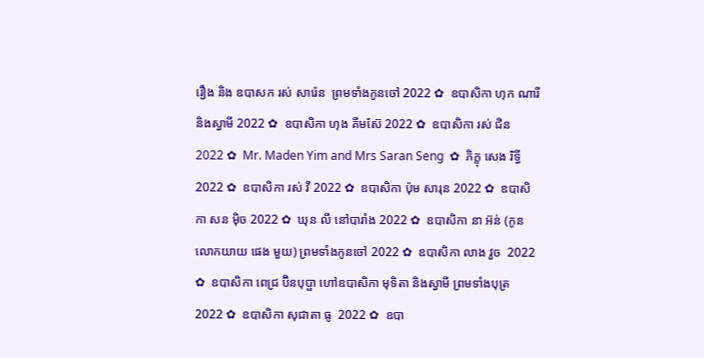រឿង និង ឧបាសក រស់ សារ៉េន  ព្រមទាំងកូនចៅ 2022 ✿  ឧបាសិកា ហុក ណារី និងស្វាមី 2022 ✿  ឧបាសិកា ហុង គីមស៊ែ 2022 ✿  ឧបាសិកា រស់ ជិន 2022 ✿  Mr. Maden Yim and Mrs Saran Seng  ✿  ភិក្ខុ សេង រិទ្ធី 2022 ✿  ឧបាសិកា រស់ វី 2022 ✿  ឧបាសិកា ប៉ុម សារុន 2022 ✿  ឧបាសិកា សន ម៉ិច 2022 ✿  ឃុន លី នៅបារាំង 2022 ✿  ឧបាសិកា នា អ៊ន់ (កូនលោកយាយ ផេង មួយ) ព្រមទាំងកូនចៅ 2022 ✿  ឧបាសិកា លាង វួច  2022 ✿  ឧបាសិកា ពេជ្រ ប៊ិនបុប្ផា ហៅឧបាសិកា មុទិតា និងស្វាមី ព្រមទាំងបុត្រ  2022 ✿  ឧបាសិកា សុជាតា ធូ  2022 ✿  ឧបា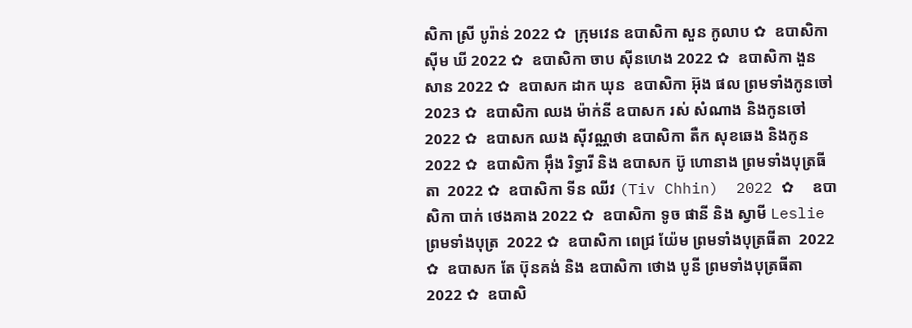សិកា ស្រី បូរ៉ាន់ 2022 ✿  ក្រុមវេន ឧបាសិកា សួន កូលាប ✿  ឧបាសិកា ស៊ីម ឃី 2022 ✿  ឧបាសិកា ចាប ស៊ីនហេង 2022 ✿  ឧបាសិកា ងួន សាន 2022 ✿  ឧបាសក ដាក ឃុន  ឧបាសិកា អ៊ុង ផល ព្រមទាំងកូនចៅ 2023 ✿  ឧបាសិកា ឈង ម៉ាក់នី ឧបាសក រស់ សំណាង និងកូនចៅ  2022 ✿  ឧបាសក ឈង សុីវណ្ណថា ឧបាសិកា តឺក សុខឆេង និងកូន 2022 ✿  ឧបាសិកា អុឹង រិទ្ធារី និង ឧបាសក ប៊ូ ហោនាង ព្រមទាំងបុត្រធីតា  2022 ✿  ឧបាសិកា ទីន ឈីវ (Tiv Chhin)  2022 ✿  ឧបាសិកា បាក់ ថេងគាង 2022 ✿  ឧបាសិកា ទូច ផានី និង ស្វាមី Leslie ព្រមទាំងបុត្រ  2022 ✿  ឧបាសិកា ពេជ្រ យ៉ែម ព្រមទាំងបុត្រធីតា  2022 ✿  ឧបាសក តែ ប៊ុនគង់ និង ឧបាសិកា ថោង បូនី ព្រមទាំងបុត្រធីតា  2022 ✿  ឧបាសិ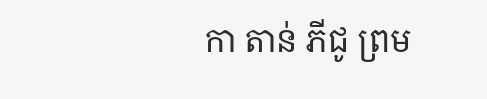កា តាន់ ភីជូ ព្រម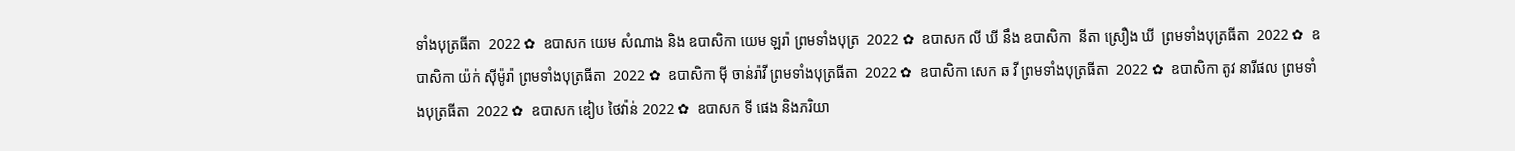ទាំងបុត្រធីតា  2022 ✿  ឧបាសក យេម សំណាង និង ឧបាសិកា យេម ឡរ៉ា ព្រមទាំងបុត្រ  2022 ✿  ឧបាសក លី ឃី នឹង ឧបាសិកា  នីតា ស្រឿង ឃី  ព្រមទាំងបុត្រធីតា  2022 ✿  ឧបាសិកា យ៉ក់ សុីម៉ូរ៉ា ព្រមទាំងបុត្រធីតា  2022 ✿  ឧបាសិកា មុី ចាន់រ៉ាវី ព្រមទាំងបុត្រធីតា  2022 ✿  ឧបាសិកា សេក ឆ វី ព្រមទាំងបុត្រធីតា  2022 ✿  ឧបាសិកា តូវ នារីផល ព្រមទាំងបុត្រធីតា  2022 ✿  ឧបាសក ឌៀប ថៃវ៉ាន់ 2022 ✿  ឧបាសក ទី ផេង និងភរិយា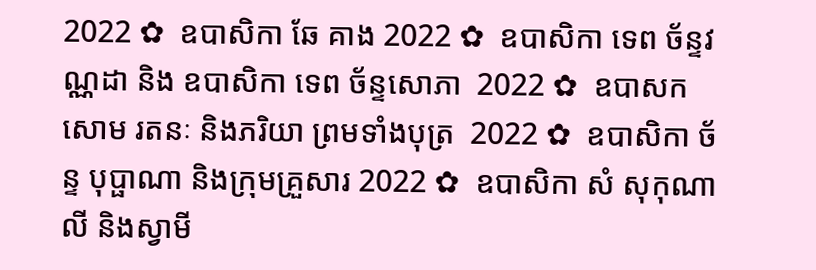2022 ✿  ឧបាសិកា ឆែ គាង 2022 ✿  ឧបាសិកា ទេព ច័ន្ទវណ្ណដា និង ឧបាសិកា ទេព ច័ន្ទសោភា  2022 ✿  ឧបាសក សោម រតនៈ និងភរិយា ព្រមទាំងបុត្រ  2022 ✿  ឧបាសិកា ច័ន្ទ បុប្ផាណា និងក្រុមគ្រួសារ 2022 ✿  ឧបាសិកា សំ សុកុណាលី និងស្វាមី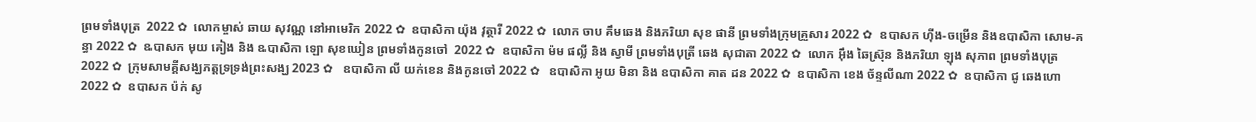ព្រមទាំងបុត្រ  2022 ✿  លោកម្ចាស់ ឆាយ សុវណ្ណ នៅអាមេរិក 2022 ✿  ឧបាសិកា យ៉ុង វុត្ថារី 2022 ✿  លោក ចាប គឹមឆេង និងភរិយា សុខ ផានី ព្រមទាំងក្រុមគ្រួសារ 2022 ✿  ឧបាសក ហ៊ីង-ចម្រើន និងឧបាសិកា សោម-គន្ធា 2022 ✿  ឩបាសក មុយ គៀង និង ឩបាសិកា ឡោ សុខឃៀន ព្រមទាំងកូនចៅ  2022 ✿  ឧបាសិកា ម៉ម ផល្លី និង ស្វាមី ព្រមទាំងបុត្រី ឆេង សុជាតា 2022 ✿  លោក អ៊ឹង ឆៃស្រ៊ុន និងភរិយា ឡុង សុភាព ព្រមទាំងបុត្រ 2022 ✿  ក្រុមសាមគ្គីសង្ឃភត្តទ្រទ្រង់ព្រះសង្ឃ 2023 ✿   ឧបាសិកា លី យក់ខេន និងកូនចៅ 2022 ✿   ឧបាសិកា អូយ មិនា និង ឧបាសិកា គាត ដន 2022 ✿  ឧបាសិកា ខេង ច័ន្ទលីណា 2022 ✿  ឧបាសិកា ជូ ឆេងហោ 2022 ✿  ឧបាសក ប៉ក់ សូ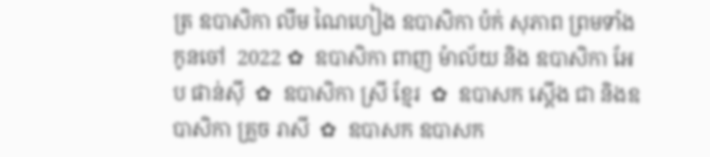ត្រ ឧបាសិកា លឹម ណៃហៀង ឧបាសិកា ប៉ក់ សុភាព ព្រមទាំងកូនចៅ  2022 ✿  ឧបាសិកា ពាញ ម៉ាល័យ និង ឧបាសិកា អែប ផាន់ស៊ី  ✿  ឧបាសិកា ស្រី ខ្មែរ  ✿  ឧបាសក ស្តើង ជា និងឧបាសិកា គ្រួច រាសី  ✿  ឧបាសក ឧបាសក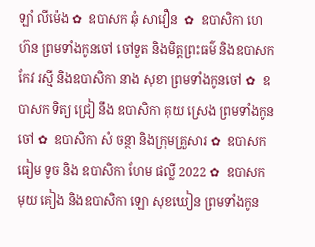ឡាំ លីម៉េង ✿  ឧបាសក ឆុំ សាវឿន  ✿  ឧបាសិកា ហេ ហ៊ន ព្រមទាំងកូនចៅ ចៅទួត និងមិត្តព្រះធម៌ និងឧបាសក កែវ រស្មី និងឧបាសិកា នាង សុខា ព្រមទាំងកូនចៅ ✿  ឧបាសក ទិត្យ ជ្រៀ នឹង ឧបាសិកា គុយ ស្រេង ព្រមទាំងកូនចៅ ✿  ឧបាសិកា សំ ចន្ថា និងក្រុមគ្រួសារ ✿  ឧបាសក ធៀម ទូច និង ឧបាសិកា ហែម ផល្លី 2022 ✿  ឧបាសក មុយ គៀង និងឧបាសិកា ឡោ សុខឃៀន ព្រមទាំងកូន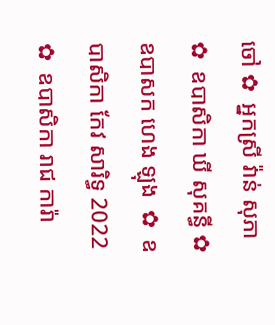ចៅ ✿  អ្នកស្រី វ៉ាន់ សុភា ✿  ឧបាសិកា ឃី សុគន្ធី ✿  ឧបាសក ហេង ឡុង  ✿  ឧបាសិកា កែវ សារិទ្ធ 2022 ✿  ឧបាសិកា រាជ ការ៉ា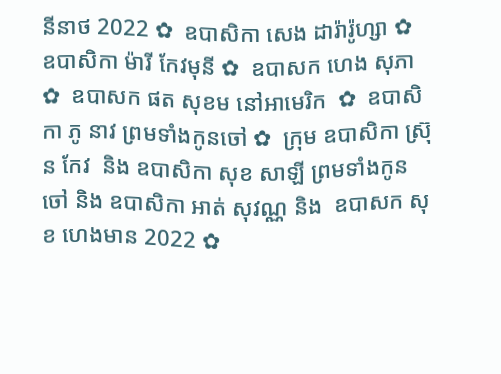នីនាថ 2022 ✿  ឧបាសិកា សេង ដារ៉ារ៉ូហ្សា ✿  ឧបាសិកា ម៉ារី កែវមុនី ✿  ឧបាសក ហេង សុភា  ✿  ឧបាសក ផត សុខម នៅអាមេរិក  ✿  ឧបាសិកា ភូ នាវ ព្រមទាំងកូនចៅ ✿  ក្រុម ឧបាសិកា ស្រ៊ុន កែវ  និង ឧបាសិកា សុខ សាឡី ព្រមទាំងកូនចៅ និង ឧបាសិកា អាត់ សុវណ្ណ និង  ឧបាសក សុខ ហេងមាន 2022 ✿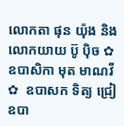លោកតា ផុន យ៉ុង និង លោកយាយ ប៊ូ ប៉ិច ✿  ឧបាសិកា មុត មាណវី ✿  ឧបាសក ទិត្យ ជ្រៀ ឧបា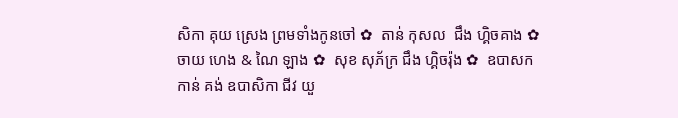សិកា គុយ ស្រេង ព្រមទាំងកូនចៅ ✿  តាន់ កុសល  ជឹង ហ្គិចគាង ✿  ចាយ ហេង & ណៃ ឡាង ✿  សុខ សុភ័ក្រ ជឹង ហ្គិចរ៉ុង ✿  ឧបាសក កាន់ គង់ ឧបាសិកា ជីវ យួ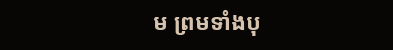ម ព្រមទាំងបុ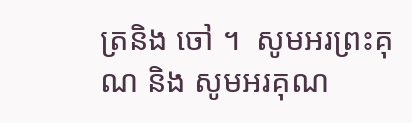ត្រនិង ចៅ ។  សូមអរព្រះគុណ និង សូមអរគុណ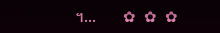។...       ✿  ✿  ✿